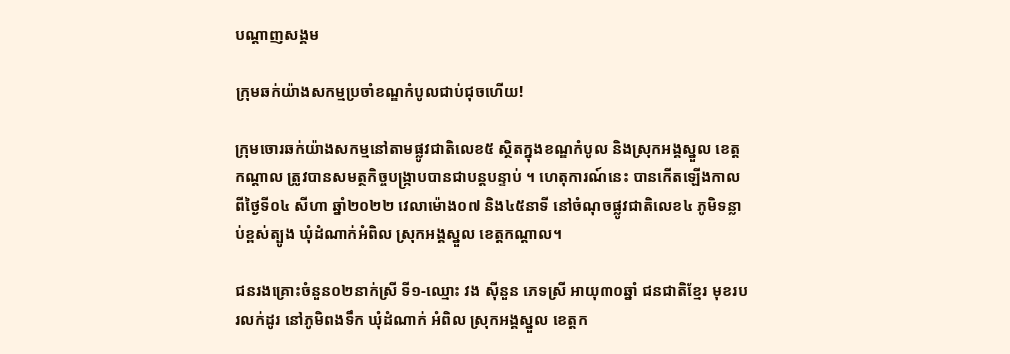បណ្តាញសង្គម

ក្រុមឆក់យ៉ាងសកម្មប្រចាំខណ្ឌកំបូលជាប់ជុចហើយ!

ក្រុមចោរឆក់យ៉ាងសកម្មនៅតាមផ្លូវជាតិលេខ៥ ស្ថិតក្នុងខណ្ឌកំបូល និងស្រុកអង្គស្នួល ខេត្តកណ្តាល ត្រូវបានសមត្ថកិច្ចបង្ក្រាបបានជាបន្តបន្ទាប់ ។ ហេតុការណ៍នេះ បានកើតឡើងកាលពីថ្ងៃទី០៤ សីហា ឆ្នាំ២០២២ វេលាម៉ោង០៧ និង៤៥នាទី នៅចំណុចផ្លូវជាតិលេខ៤ ភូមិទន្លាប់ខ្ពស់ត្បូង ឃុំដំណាក់អំពិល ស្រុកអង្គស្នួល ខេត្តកណ្តាល។

ជនរងគ្រោះចំនួន០២នាក់ស្រី ទី១-ឈ្មោះ វង ស៊ីនួន ភេទស្រី អាយុ៣០ឆ្នាំ ជនជាតិខ្មែរ មុខរបរលក់ដូរ នៅភូមិពងទឹក ឃុំដំណាក់ អំពិល ស្រុកអង្គស្នួល ខេត្តក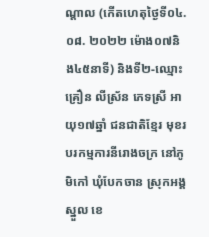ណ្ដាល (កើតហេតុថ្ងៃទី០៤. ០៨. ២០២២ ម៉ោង០៧និង៤៥នាទី) និងទី២-ឈ្មោះ គ្រឿន លីស្រ័ន ភេទស្រី អាយុ១៧ឆ្នាំ ជនជាតិខ្មែរ មុខរបរកម្មការនីរោងចក្រ នៅភូមិកៅ ឃុំបែកចាន ស្រុកអង្គស្នួល ខេ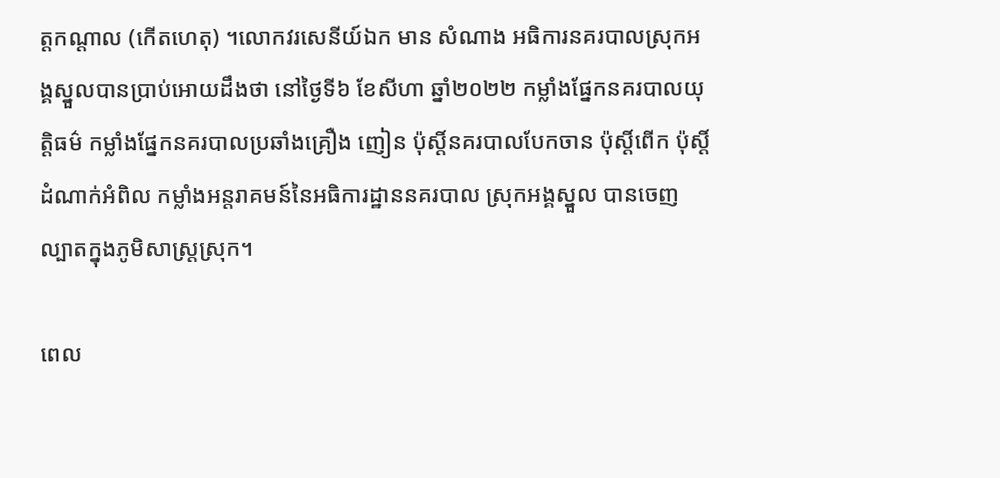ត្តកណ្ដាល (កើតហេតុ) ។លោកវរសេនីយ៍ឯក មាន សំណាង អធិការនគរបាលស្រុកអង្គស្នួលបានប្រាប់អោយដឹងថា នៅថ្ងៃទី៦ ខែសីហា ឆ្នាំ២០២២ កម្លាំងផ្នែកនគរបាលយុត្តិធម៌ កម្លាំងផ្នែកនគរបាលប្រឆាំងគ្រឿង ញៀន ប៉ុស្ដិ៍នគរបាលបែកចាន ប៉ុស្ដិ៍ពើក ប៉ុស្ដិ៍ដំណាក់អំពិល កម្លាំងអន្តរាគមន៍នៃអធិការដ្ឋាននគរបាល ស្រុកអង្គស្នួល បានចេញល្បាតក្នុងភូមិសាស្ដ្រស្រុក។

ពេល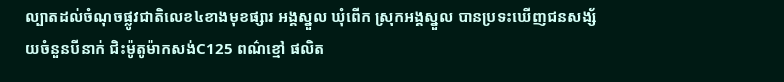ល្បាតដល់ចំណុចផ្លូវជាតិលេខ៤ខាងមុខផ្សារ អង្គស្នួល ឃុំពើក ស្រុកអង្គស្នួល បានប្រទះឃើញជនសង្ស័យចំនួនបីនាក់ ជិះម៉ូតូម៉ាកសង់C125 ពណ៌ខ្មៅ ផលិត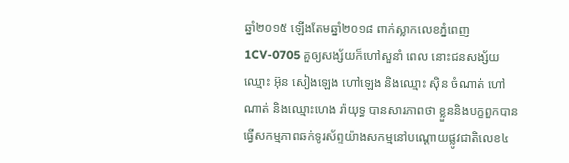ឆ្នាំ២០១៥ ឡើងតែមឆ្នាំ២០១៨ ពាក់ស្លាកលេខភ្នំពេញ1CV-0705 គួឲ្យសង្ស័យក៏ហៅសួនាំ ពេល នោះជនសង្ស័យឈ្មោះ អ៊ុន សៀងឡេង ហៅឡេង និងឈ្មោះ ស៊ិន ចំណាត់ ហៅណាត់ និងឈ្មោះហេង រ៉ាយុទ្ធ បានសារភាពថា ខ្លួននិងបក្ខពួកបានធ្វើសកម្មភាពឆក់ទូរស័ព្ទយ៉ាងសកម្មនៅបណ្ដោយផ្លូវជាតិលេខ៤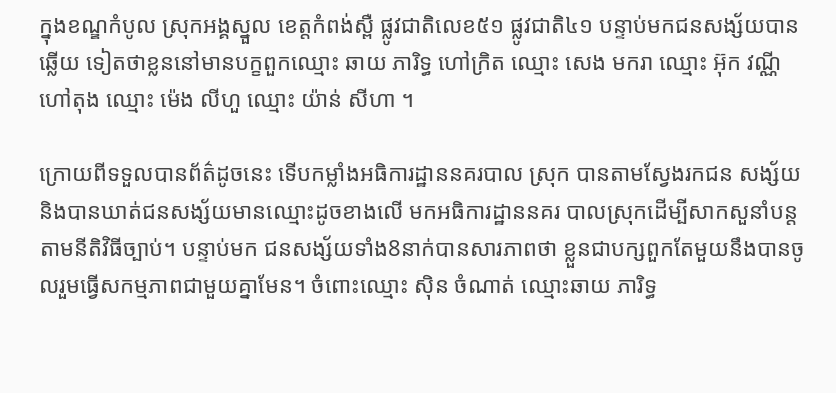ក្នុងខណ្ឌកំបូល ស្រុកអង្គស្នួល ខេត្តកំពង់ស្ពឺ ផ្លូវជាតិលេខ៥១ ផ្លូវជាតិ៤១ បន្ទាប់មកជនសង្ស័យបានឆ្លើយ ទៀតថាខ្លននៅមានបក្ខពួកឈ្មោះ ឆាយ ភារិទ្ធ ហៅក្រិត ឈ្មោះ សេង មករា ឈ្មោះ អ៊ុក វណ្ណី ហៅតុង ឈ្មោះ ម៉េង លីហួ ឈ្មោះ យ៉ាន់ សីហា ។

ក្រោយពីទទួលបានព័ត៌ដូចនេះ ទើបកម្លាំងអធិការដ្ឋាននគរបាល ស្រុក បានតាមស្វែងរកជន សង្ស័យ និងបានឃាត់ជនសង្ស័យមានឈ្មោះដូចខាងលើ មកអធិការដ្ឋាននគរ បាលស្រុកដើម្បីសាកសួនាំបន្តតាមនីតិវិធីច្បាប់។ បន្ទាប់មក ជនសង្ស័យទាំង8នាក់បានសារភាពថា ខ្លួនជាបក្សពួកតែមួយនឹងបានចូលរួមធ្វើសកម្មភាពជាមួយគ្នាមែន។ ចំពោះឈ្មោះ ស៊ិន ចំណាត់ ឈ្មោះឆាយ ភារិទ្ធ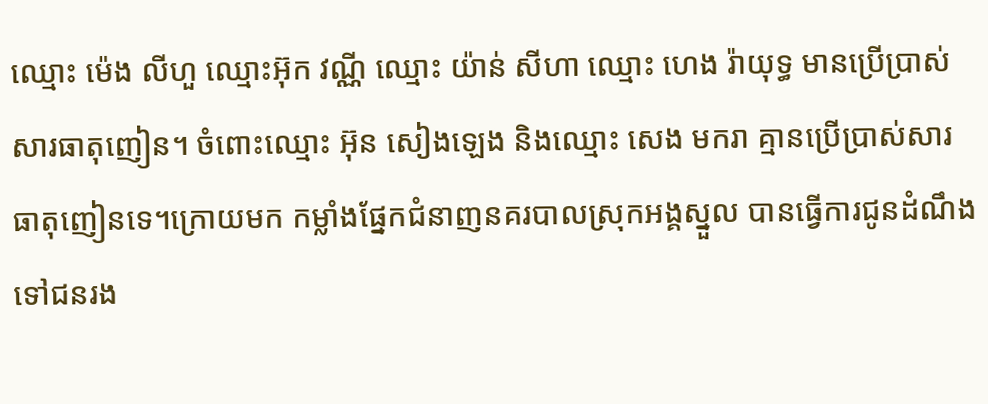ឈ្មោះ ម៉េង លីហួ ឈ្មោះអ៊ុក វណ្ណី ឈ្មោះ យ៉ាន់ សីហា ឈ្មោះ ហេង រ៉ាយុទ្ធ មានប្រើប្រាស់សារធាតុញៀន។ ចំពោះឈ្មោះ អ៊ុន សៀងឡេង និងឈ្មោះ សេង មករា គ្មានប្រើប្រាស់សារធាតុញៀនទេ។ក្រោយមក កម្លាំងផ្នែកជំនាញនគរបាលស្រុកអង្គស្នួល បានធ្វើការជូនដំណឹងទៅជនរង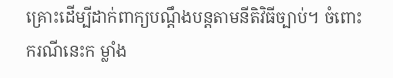គ្រោះដើម្បីដាក់ពាក្យបណ្ដឹងបន្តតាមនីតិវិធីច្បាប់។ ចំពោះករណីនេះក ម្លាំង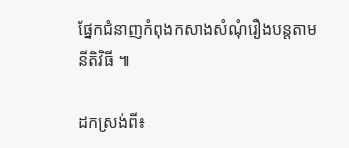ផ្នែកជំនាញកំពុងកសាងសំណុំរឿងបន្តតាមនីតិវិធី ៕

ដកស្រង់ពី៖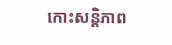កោះសន្តិភាព